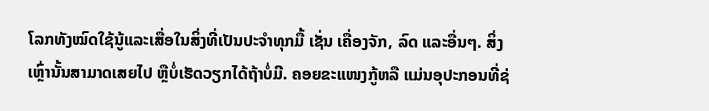ໂລກທັງໝົດໃຊ້ນູ້ແລະເສື່ອໃນສິ່ງທີ່ເປັນປະຈຳທຸກມື້ ເຊັ່ນ ເຄື່ອງຈັກ, ລົດ ແລະອື່ນໆ. ສິ່ງເຫຼົ່ານັ້ນສາມາດເສຍໄປ ຫຼືບໍ່ເຮັດວຽກໄດ້ຖ້າບໍ່ມີ. ຄອຍຂະແໜງກູ້ຫລື ແມ່ນອຸປະກອນທີ່ຊ່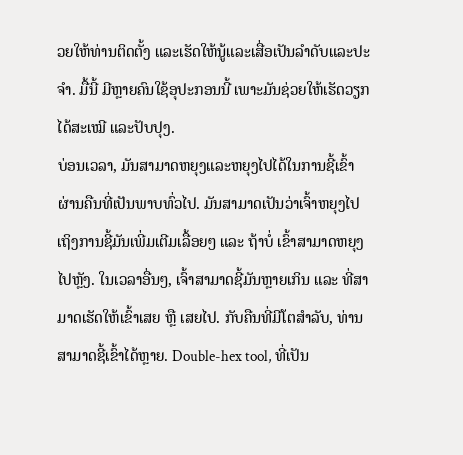ວຍໃຫ້ທ່ານຕິດຕັ້ງ ແລະເຮັດໃຫ້ນູ້ແລະເສື່ອເປັນລຳດັບແລະປະຈຳ. ມື້ນີ້ ມີຫຼາຍຄົນໃຊ້ອຸປະກອນນີ້ ເພາະມັນຊ່ວຍໃຫ້ເຮັດວຽກໄດ້ສະເໝີ ແລະປັບປຸງ.
ບ່ອນເວລາ, ມັນສາມາດຫຍຸງແລະຫຍຸງໄປໄດ້ໃນການຊີ້ເຂົ້າຜ່ານຄືນທີ່ເປັນພາບທົ່ວໄປ. ມັນສາມາດເປັນວ່າເຈົ້າຫຍຸງໄປເຖິງການຊີ້ມັນເພີ່ມເຕີມເລື້ອຍໆ ແລະ ຖ້າບໍ່ ເຂົ້າສາມາດຫຍຸງໄປຫຼັງ. ໃນເວລາອື່ນໆ, ເຈົ້າສາມາດຊີ້ມັນຫຼາຍເກິນ ແລະ ທີ່ສາມາດເຮັດໃຫ້ເຂົ້າເສຍ ຫຼື ເສຍໄປ. ກັບຄືນທີ່ມີໂຕສຳລັບ, ທ່ານສາມາດຊີ້ເຂົ້າໄດ້ຫຼາຍ. Double-hex tool, ທີ່ເປັນ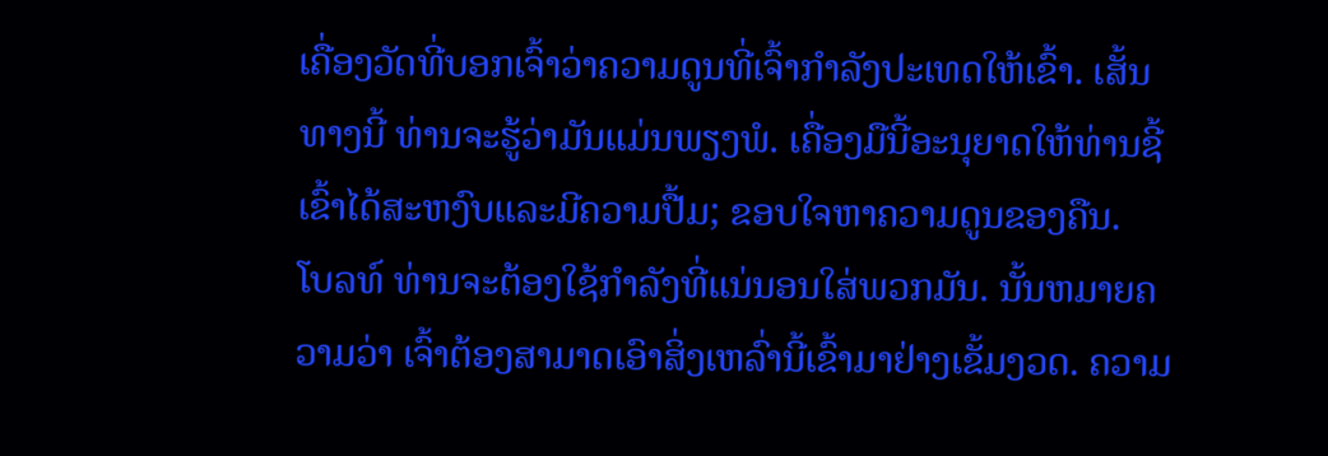ເຄື່ອງວັດທີ່ບອກເຈົ້າວ່າຄວາມດູນທີ່ເຈົ້າກຳລັງປະເທດໃຫ້ເຂົ້າ. ເສັ້ນທາງນີ້ ທ່ານຈະຮູ້ວ່າມັນແມ່ນພຽງພໍ. ເຄື່ອງມືນີ້ອະນຸຍາດໃຫ້ທ່ານຊີ້ເຂົ້າໄດ້ສະຫງົບແລະມີຄວາມປື້ມ; ຂອບໃຈຫາຄວາມດູນຂອງຄືນ.
ໂບລທ໌ ທ່ານຈະຕ້ອງໃຊ້ກໍາລັງທີ່ແນ່ນອນໃສ່ພວກມັນ. ນັ້ນຫມາຍຄວາມວ່າ ເຈົ້າຕ້ອງສາມາດເອົາສິ່ງເຫລົ່ານີ້ເຂົ້າມາຢ່າງເຂັ້ມງວດ. ຄວາມ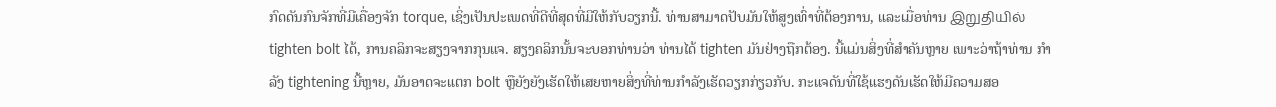ກົດດັນກົນຈັກທີ່ມີເຄື່ອງຈັກ torque, ເຊິ່ງເປັນປະເພດທີ່ດີທີ່ສຸດທີ່ມີໃຫ້ກັບວຽກນີ້. ທ່ານສາມາດປັບມັນໃຫ້ສູງເທົ່າທີ່ຕ້ອງການ, ແລະເມື່ອທ່ານ இறுதியில் tighten bolt ໄດ້, ການຄລິກຈະສຽງຈາກກຸນແຈ. ສຽງຄລິກນັ້ນຈະບອກທ່ານວ່າ ທ່ານໄດ້ tighten ມັນຢ່າງຖືກຕ້ອງ. ນີ້ແມ່ນສິ່ງທີ່ສໍາຄັນຫຼາຍ ເພາະວ່າຖ້າທ່ານ ກໍາ ລັງ tightening ນີ້ຫຼາຍ, ມັນອາດຈະແຕກ bolt ຫຼືຍັງຍັງເຮັດໃຫ້ເສຍຫາຍສິ່ງທີ່ທ່ານກໍາລັງເຮັດວຽກກ່ຽວກັບ. ກະແຈດັນທີ່ໃຊ້ແຮງດັນເຮັດໃຫ້ມີຄວາມສອ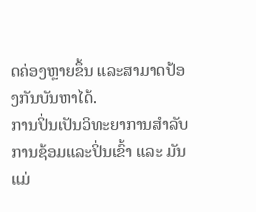ດຄ່ອງຫຼາຍຂຶ້ນ ແລະສາມາດປ້ອງກັນບັນຫາໄດ້.
ການປິ່ນເປັນວິທະຍາການສຳລັບການຊ້ອມແລະປິ່ນເຂົ້າ ແລະ ມັນແມ່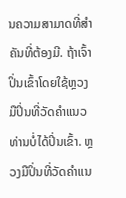ນຄວາມສາມາດທີ່ສຳຄັນທີ່ຕ້ອງມີ. ຖ້າເຈົ້າປິ່ນເຂົ້າໂດຍໃຊ້ຫຼວງມືປິ່ນທີ່ວັດຄໍາແນວ ທ່ານບໍ່ໄດ້ປິ່ນເຂົ້າ. ຫຼວງມືປິ່ນທີ່ວັດຄໍາແນ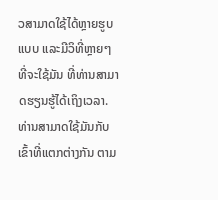ວສາມາດໃຊ້ໄດ້ຫຼາຍຮູບແບບ ແລະມີວິທີ່ຫຼາຍໆທີ່ຈະໃຊ້ມັນ ທີ່ທ່ານສາມາດຮຽນຮູ້ໄດ້ເຖິງເວລາ. ທ່ານສາມາດໃຊ້ມັນກັບເຂົ້າທີ່ແຕກຕ່າງກັນ ຕາມ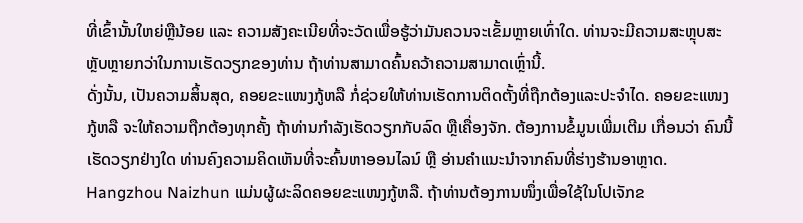ທີ່ເຂົ້ານັ້ນໃຫຍ່ຫຼືນ້ອຍ ແລະ ຄວາມສັງຄະເນີຍທີ່ຈະວັດເພື່ອຮູ້ວ່າມັນຄວນຈະເຂັ້ມຫຼາຍເທົ່າໃດ. ທ່ານຈະມີຄວາມສະຫຼຸບສະຫຼັບຫຼາຍກວ່າໃນການເຮັດວຽກຂອງທ່ານ ຖ້າທ່ານສາມາດຄົ້ນຄວ້າຄວາມສາມາດເຫຼົ່ານີ້.
ດັ່ງນັ້ນ, ເປັນຄວາມສິ້ນສຸດ, ຄອຍຂະແໜງກູ້ຫລື ກໍ່ຊ່ວຍໃຫ້ທ່ານເຮັດການຕິດຕັ້ງທີ່ຖືກຕ້ອງແລະປະຈຳໄດ. ຄອຍຂະແໜງກູ້ຫລື ຈະໃຫ້ຄວາມຖືກຕ້ອງທຸກຄັ້ງ ຖ້າທ່ານກຳລັງເຮັດວຽກກັບລົດ ຫຼືເຄື່ອງຈັກ. ຕ້ອງການຂໍ້ມູນເພີ່ມເຕີມ ເກື່ອນວ່າ ຄົນນີ້ເຮັດວຽກຢ່າງໃດ ທ່ານຄົງຄວາມຄິດເຫັນທີ່ຈະຄົ້ນຫາອອນໄລນ໌ ຫຼື ອ່ານຄຳແນະນຳຈາກຄົນທີ່ຮ່າງຮ້ານອາຫຼາດ. Hangzhou Naizhun ແມ່ນຜູ້ຜະລິດຄອຍຂະແໜງກູ້ຫລື. ຖ້າທ່ານຕ້ອງການໜຶ່ງເພື່ອໃຊ້ໃນໂປເຈັກຂ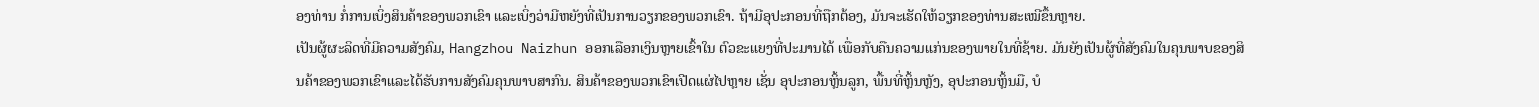ອງທ່ານ ກໍ່ການເບິ່ງສິນຄ້າຂອງພວກເຂົາ ແລະເບິ່ງວ່າມີຫຍັງທີ່ເປັນການວຽກຂອງພວກເຂົາ. ຖ້າມີອຸປະກອນທີ່ຖືກຕ້ອງ, ມັນຈະເຮັດໃຫ້ວຽກຂອງທ່ານສະເໝີຂຶ້ນຫຼາຍ.
ເປັນຜູ້ຜະລິດທີ່ມີຄວາມສັງຄົມ, Hangzhou Naizhun ອອກເລືອກເງິນຫຼາຍເຂົ້າໃນ ຕົວຂະແຍງທີ່ປະມານໄດ້ ເພື່ອກັບຄືນຄວາມແກ່ນຂອງພາຍໃນທີ່ຊ້າຍ. ມັນຍັງເປັນຜູ້ທີ່ສັງຄົມໃນຄຸນພາບຂອງສິນຄ້າຂອງພວກເຂົາແລະໄດ້ຮັບການສັງຄົມຄຸນພາບສາກົນ. ສິນຄ້າຂອງພວກເຂົາເປີດແຜ່ໄປຫຼາຍ ເຊັ່ນ ອຸປະກອນຫຼິ້ນລູກ, ພື້ນທີ່ຫຼິ້ນຫຼັງ, ອຸປະກອນຫຼິ້ນມື, ບໍ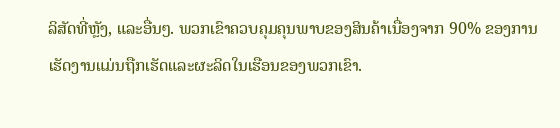ລິສັດທີ່ຫຼັງ, ແລະອື່ນໆ. ພວກເຂົາຄວບຄຸມຄຸນພາບຂອງສິນຄ້າເນື່ອງຈາກ 90% ຂອງການເຮັດງານແມ່ນຖືກເຮັດແລະຜະລິດໃນເຮືອນຂອງພວກເຂົາ.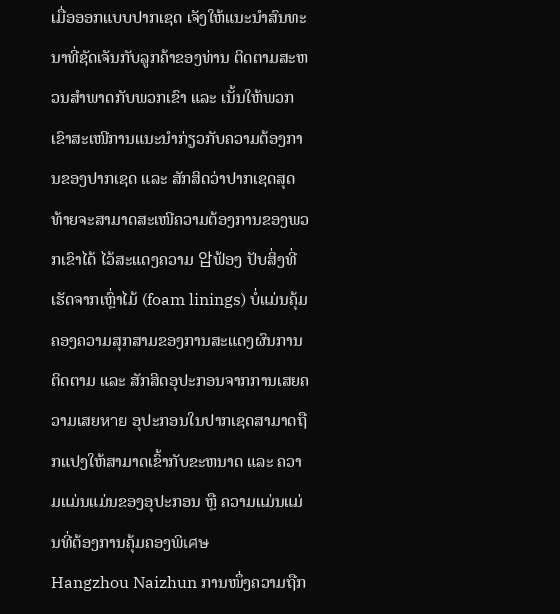ເມື່ອອອກແບບປາກເຊດ ເຈັງໃຫ້ແນະນຳສົນທະນາທີ່ຊັດເຈັນກັບລູກຄ້າຂອງທ່ານ ຕິດຕາມສະຫວນສຳພາດກັບພວກເຂົາ ແລະ ເນັ້ນໃຫ້ພວກເຂົາສະເໜີການແນະນຳກ່ຽວກັບຄວາມຕ້ອງການຂອງປາກເຊດ ແລະ ສັກສິດວ່າປາກເຊດສຸດທ້າຍຈະສາມາດສະເໜີຄວາມຕ້ອງການຂອງພວກເຂົາໄດ້ ໄວ້ສະແດງຄວາມ 압ຟ້ອງ ປັບສິ່ງທີ່ເຮັດຈາກເຫຼົ່າໄມ້ (foam linings) ບໍ່ແມ່ນຄຸ້ມຄອງຄວາມສຸກສາມຂອງການສະແດງຜົນການຕິດຕາມ ແລະ ສັກສິດອຸປະກອນຈາກການເສຍຄວາມເສຍหาย ອຸປະກອນໃນປາກເຊດສາມາດຖືກແປງໃຫ້ສາມາດເຂົ້າກັບຂະຫນາດ ແລະ ຄວາມແມ່ນແມ່ນຂອງອຸປະກອນ ຫຼື ຄວາມແມ່ນແມ່ນທີ່ຕ້ອງການຄຸ້ມຄອງພິเศษ
Hangzhou Naizhun ການໜຶ່ງຄວາມຖືກ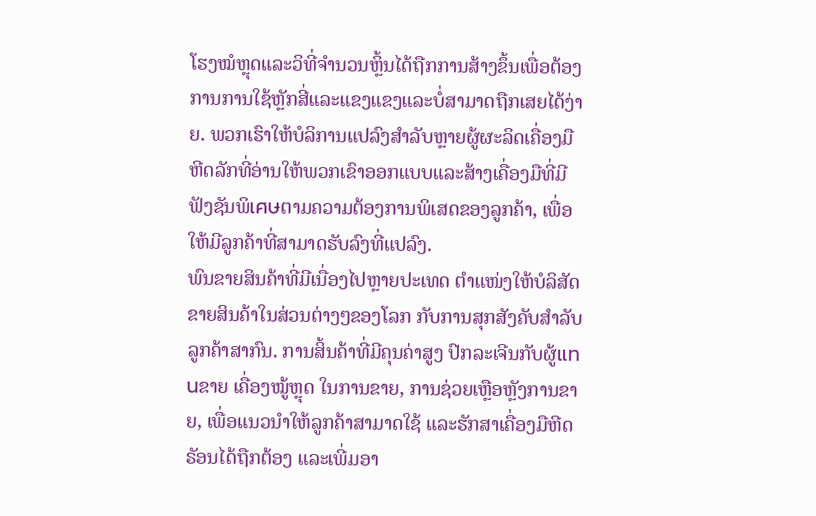ໂຮງໝໍຫຼຸດແລະວິທີ່ຈຳນວນຫຼິ້ນໄດ້ຖືກການສ້າງຂຶ້ນເພື່ອຕ້ອງການການໃຊ້ຫຼັກສີ່ແລະແຂງແຂງແລະບໍ່ສາມາດຖືກເສຍໄດ້ງ່າຍ. ພວກເຮົາໃຫ້ບໍລິການແປລົງສຳລັບຫຼາຍຜູ້ຜະລິດເຄື່ອງມືຫີດລັກທີ່ອ່ານໃຫ້ພວກເຂົາອອກແບບແລະສ້າງເຄື່ອງມືທີ່ມີຟັງຊັນພິเศษຕາມຄວາມຕ້ອງການພິເສດຂອງລູກຄ້າ, ເພື່ອໃຫ້ມີລູກຄ້າທີ່ສາມາດຮັບລົງທີ່ແປລົງ.
ພົນຂາຍສິນຄ້າທີ່ມີເນື່ອງໄປຫຼາຍປະເທດ ຕຳແໜ່ງໃຫ້ບໍລິສັດຂາຍສິນຄ້າໃນສ່ວນຕ່າງໆຂອງໂລກ ກັບການສຸກສັງຄັບສຳລັບລູກຄ້າສາກົນ. ການສິ້ນຄ້າທີ່ມີຄຸນຄ່າສູງ ປົກລະເຈີນກັບຜູ້แทนຂາຍ ເຄື່ອງໝູ້ຫຼຸດ ໃນການຂາຍ, ການຊ່ວຍເຫຼືອຫຼັງການຂາຍ, ເພື່ອແນວນຳໃຫ້ລູກຄ້າສາມາດໃຊ້ ແລະຮັກສາເຄື່ອງມືຫີດຣັອນໄດ້ຖືກຕ້ອງ ແລະເພີ່ມອາ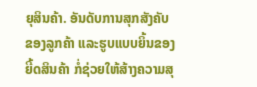ຍຸສິນຄ້າ. ອັນດັບການສຸກສັງຄັບຂອງລູກຄ້າ ແລະຮູບແບບຍິ້ນຂອງຍີ້ດສິນຄ້າ ກໍ່ຊ່ວຍໃຫ້ສ້າງຄວາມສຸ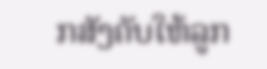ກສັງຄັບໃຫ້ລູກ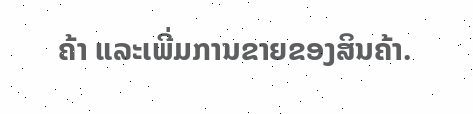ຄ້າ ແລະເພີ່ມການຂາຍຂອງສິນຄ້າ.